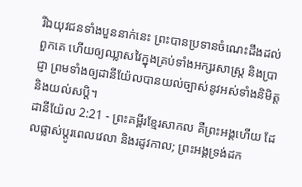រីឯយុវជនទាំងបួននាក់នេះ ព្រះបានប្រទានចំណេះដឹងដល់ពួកគេ ហើយឲ្យឈ្លាសវៃក្នុងគ្រប់ទាំងអក្សរសាស្ត្រ និងប្រាជ្ញា ព្រមទាំងឲ្យដានីយ៉ែលបានយល់ច្បាស់នូវអស់ទាំងនិមិត្ត និងយល់សប្តិ។
ដានីយ៉ែល 2:21 - ព្រះគម្ពីរខ្មែរសាកល គឺព្រះអង្គហើយ ដែលផ្លាស់ប្ដូរពេលវេលា និងរដូវកាល; ព្រះអង្គទ្រង់ដក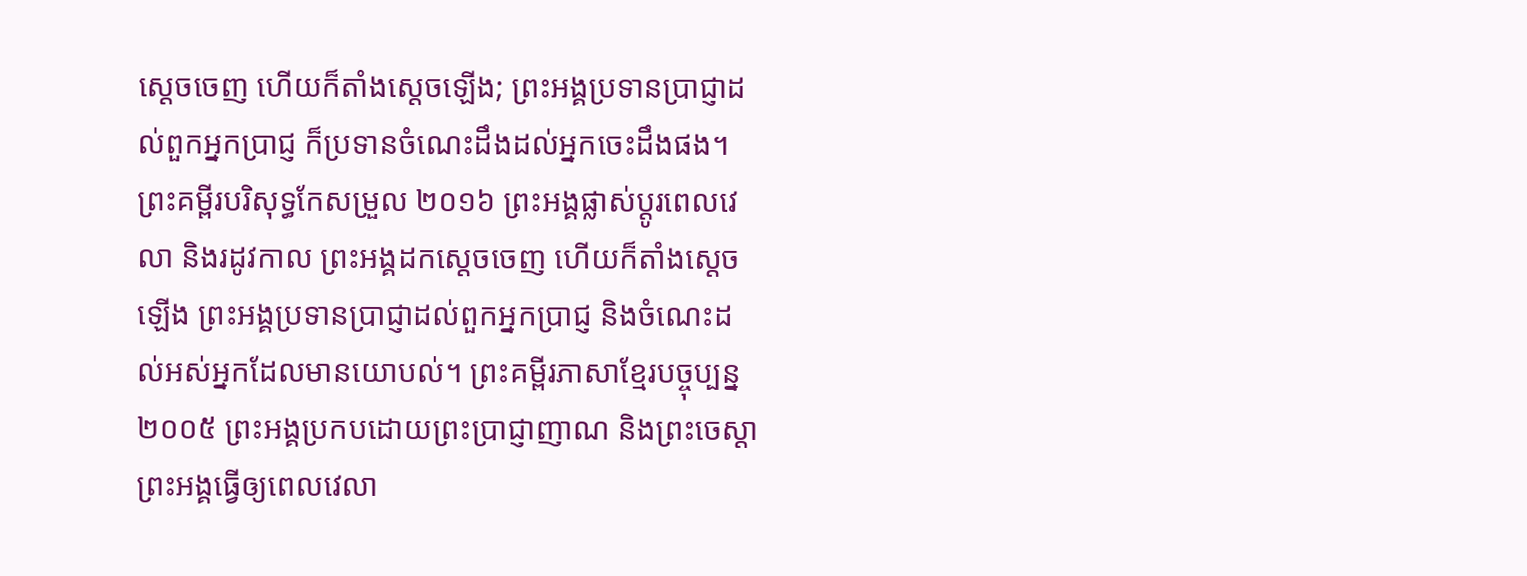ស្ដេចចេញ ហើយក៏តាំងស្ដេចឡើង; ព្រះអង្គប្រទានប្រាជ្ញាដល់ពួកអ្នកប្រាជ្ញ ក៏ប្រទានចំណេះដឹងដល់អ្នកចេះដឹងផង។ ព្រះគម្ពីរបរិសុទ្ធកែសម្រួល ២០១៦ ព្រះអង្គផ្លាស់ប្ដូរពេលវេលា និងរដូវកាល ព្រះអង្គដកស្តេចចេញ ហើយក៏តាំងស្តេចឡើង ព្រះអង្គប្រទានប្រាជ្ញាដល់ពួកអ្នកប្រាជ្ញ និងចំណេះដល់អស់អ្នកដែលមានយោបល់។ ព្រះគម្ពីរភាសាខ្មែរបច្ចុប្បន្ន ២០០៥ ព្រះអង្គប្រកបដោយព្រះប្រាជ្ញាញាណ និងព្រះចេស្ដា ព្រះអង្គធ្វើឲ្យពេលវេលា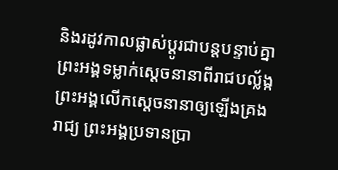និងរដូវកាលផ្លាស់ប្ដូរជាបន្តបន្ទាប់គ្នា ព្រះអង្គទម្លាក់ស្ដេចនានាពីរាជបល្ល័ង្ក ព្រះអង្គលើកស្ដេចនានាឲ្យឡើងគ្រងរាជ្យ ព្រះអង្គប្រទានប្រា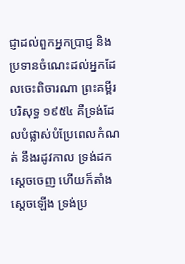ជ្ញាដល់ពួកអ្នកប្រាជ្ញ និងប្រទានចំណេះដល់អ្នកដែលចេះពិចារណា ព្រះគម្ពីរបរិសុទ្ធ ១៩៥៤ គឺទ្រង់ដែលបំផ្លាស់បំប្រែពេលកំណត់ នឹងរដូវកាល ទ្រង់ដកស្តេចចេញ ហើយក៏តាំងស្តេចឡើង ទ្រង់ប្រ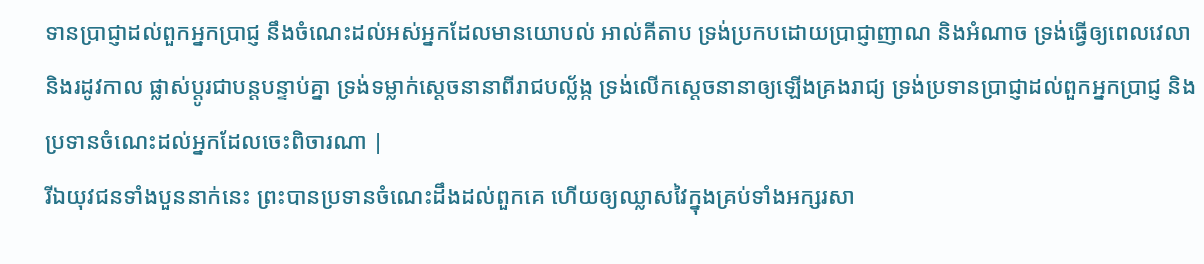ទានប្រាជ្ញាដល់ពួកអ្នកប្រាជ្ញ នឹងចំណេះដល់អស់អ្នកដែលមានយោបល់ អាល់គីតាប ទ្រង់ប្រកបដោយប្រាជ្ញាញាណ និងអំណាច ទ្រង់ធ្វើឲ្យពេលវេលា និងរដូវកាល ផ្លាស់ប្ដូរជាបន្តបន្ទាប់គ្នា ទ្រង់ទម្លាក់ស្ដេចនានាពីរាជបល្ល័ង្ក ទ្រង់លើកស្ដេចនានាឲ្យឡើងគ្រងរាជ្យ ទ្រង់ប្រទានប្រាជ្ញាដល់ពួកអ្នកប្រាជ្ញ និងប្រទានចំណេះដល់អ្នកដែលចេះពិចារណា |
រីឯយុវជនទាំងបួននាក់នេះ ព្រះបានប្រទានចំណេះដឹងដល់ពួកគេ ហើយឲ្យឈ្លាសវៃក្នុងគ្រប់ទាំងអក្សរសា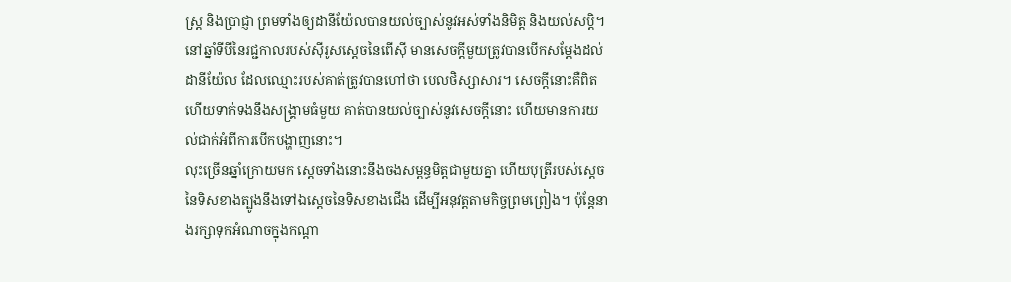ស្ត្រ និងប្រាជ្ញា ព្រមទាំងឲ្យដានីយ៉ែលបានយល់ច្បាស់នូវអស់ទាំងនិមិត្ត និងយល់សប្តិ។
នៅឆ្នាំទីបីនៃរជ្ជកាលរបស់ស៊ីរូសស្ដេចនៃពើស៊ី មានសេចក្ដីមួយត្រូវបានបើកសម្ដែងដល់ដានីយ៉ែល ដែលឈ្មោះរបស់គាត់ត្រូវបានហៅថា បេលថិស្សាសារ។ សេចក្ដីនោះគឺពិត ហើយទាក់ទងនឹងសង្គ្រាមធំមួយ គាត់បានយល់ច្បាស់នូវសេចក្ដីនោះ ហើយមានការយល់ជាក់អំពីការបើកបង្ហាញនោះ។
លុះច្រើនឆ្នាំក្រោយមក ស្ដេចទាំងនោះនឹងចងសម្ពន្ធមិត្តជាមួយគ្នា ហើយបុត្រីរបស់ស្ដេចនៃទិសខាងត្បូងនឹងទៅឯស្ដេចនៃទិសខាងជើង ដើម្បីអនុវត្តតាមកិច្ចព្រមព្រៀង។ ប៉ុន្តែនាងរក្សាទុកអំណាចក្នុងកណ្ដា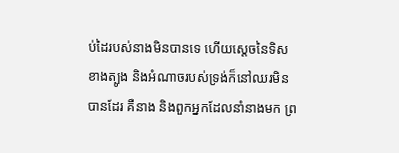ប់ដៃរបស់នាងមិនបានទេ ហើយស្ដេចនៃទិសខាងត្បូង និងអំណាចរបស់ទ្រង់ក៏នៅឈរមិនបានដែរ គឺនាង និងពួកអ្នកដែលនាំនាងមក ព្រ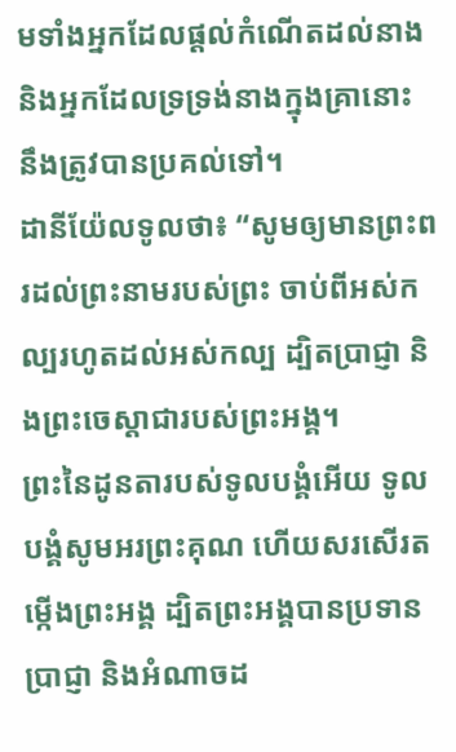មទាំងអ្នកដែលផ្ដល់កំណើតដល់នាង និងអ្នកដែលទ្រទ្រង់នាងក្នុងគ្រានោះ នឹងត្រូវបានប្រគល់ទៅ។
ដានីយ៉ែលទូលថា៖ “សូមឲ្យមានព្រះពរដល់ព្រះនាមរបស់ព្រះ ចាប់ពីអស់កល្បរហូតដល់អស់កល្ប ដ្បិតប្រាជ្ញា និងព្រះចេស្ដាជារបស់ព្រះអង្គ។
ព្រះនៃដូនតារបស់ទូលបង្គំអើយ ទូលបង្គំសូមអរព្រះគុណ ហើយសរសើរតម្កើងព្រះអង្គ ដ្បិតព្រះអង្គបានប្រទានប្រាជ្ញា និងអំណាចដ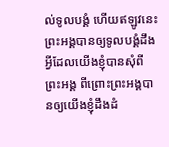ល់ទូលបង្គំ ហើយឥឡូវនេះ ព្រះអង្គបានឲ្យទូលបង្គំដឹងអ្វីដែលយើងខ្ញុំបានសុំពីព្រះអង្គ ពីព្រោះព្រះអង្គបានឲ្យយើងខ្ញុំដឹងដំ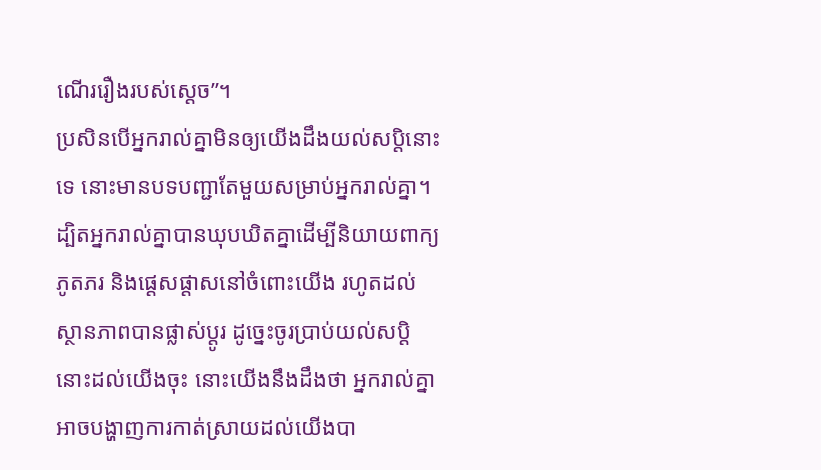ណើររឿងរបស់ស្ដេច”។
ប្រសិនបើអ្នករាល់គ្នាមិនឲ្យយើងដឹងយល់សប្តិនោះទេ នោះមានបទបញ្ជាតែមួយសម្រាប់អ្នករាល់គ្នា។ ដ្បិតអ្នករាល់គ្នាបានឃុបឃិតគ្នាដើម្បីនិយាយពាក្យភូតភរ និងផ្ដេសផ្ដាសនៅចំពោះយើង រហូតដល់ស្ថានភាពបានផ្លាស់ប្ដូរ ដូច្នេះចូរប្រាប់យល់សប្តិនោះដល់យើងចុះ នោះយើងនឹងដឹងថា អ្នករាល់គ្នាអាចបង្ហាញការកាត់ស្រាយដល់យើងបា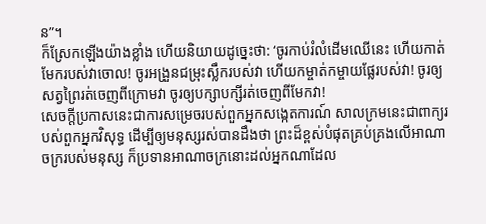ន”។
ក៏ស្រែកឡើងយ៉ាងខ្លាំង ហើយនិយាយដូច្នេះថា: ‘ចូរកាប់រំលំដើមឈើនេះ ហើយកាត់មែករបស់វាចោល! ចូរអង្រួនជម្រុះស្លឹករបស់វា ហើយកម្ចាត់កម្ចាយផ្លែរបស់វា! ចូរឲ្យសត្វព្រៃរត់ចេញពីក្រោមវា ចូរឲ្យបក្សាបក្សីរត់ចេញពីមែកវា!
សេចក្ដីប្រកាសនេះជាការសម្រេចរបស់ពួកអ្នកសង្កេតការណ៍ សាលក្រមនេះជាពាក្យរបស់ពួកអ្នកវិសុទ្ធ ដើម្បីឲ្យមនុស្សរស់បានដឹងថា ព្រះដ៏ខ្ពស់បំផុតគ្រប់គ្រងលើអាណាចក្ររបស់មនុស្ស ក៏ប្រទានអាណាចក្រនោះដល់អ្នកណាដែល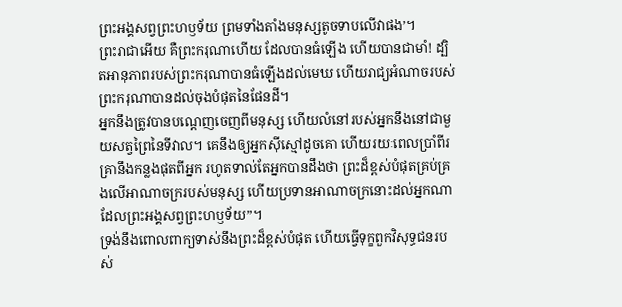ព្រះអង្គសព្វព្រះហឫទ័យ ព្រមទាំងតាំងមនុស្សតូចទាបលើវាផង’។
ព្រះរាជាអើយ គឺព្រះករុណាហើយ ដែលបានធំឡើង ហើយបានជាមាំ! ដ្បិតអានុភាពរបស់ព្រះករុណាបានធំឡើងដល់មេឃ ហើយរាជ្យអំណាចរបស់ព្រះករុណាបានដល់ចុងបំផុតនៃផែនដី។
អ្នកនឹងត្រូវបានបណ្ដេញចេញពីមនុស្ស ហើយលំនៅរបស់អ្នកនឹងនៅជាមួយសត្វព្រៃនៃទីវាល។ គេនឹងឲ្យអ្នកស៊ីស្មៅដូចគោ ហើយរយៈពេលប្រាំពីរគ្រានឹងកន្លងផុតពីអ្នក រហូតទាល់តែអ្នកបានដឹងថា ព្រះដ៏ខ្ពស់បំផុតគ្រប់គ្រងលើអាណាចក្ររបស់មនុស្ស ហើយប្រទានអាណាចក្រនោះដល់អ្នកណាដែលព្រះអង្គសព្វព្រះហឫទ័យ”។
ទ្រង់នឹងពោលពាក្យទាស់នឹងព្រះដ៏ខ្ពស់បំផុត ហើយធ្វើទុក្ខពួកវិសុទ្ធជនរបស់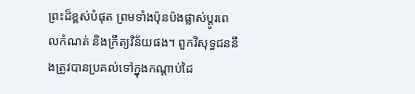ព្រះដ៏ខ្ពស់បំផុត ព្រមទាំងប៉ុនប៉ងផ្លាស់ប្ដូរពេលកំណត់ និងក្រឹត្យវិន័យផង។ ពួកវិសុទ្ធជននឹងត្រូវបានប្រគល់ទៅក្នុងកណ្ដាប់ដៃ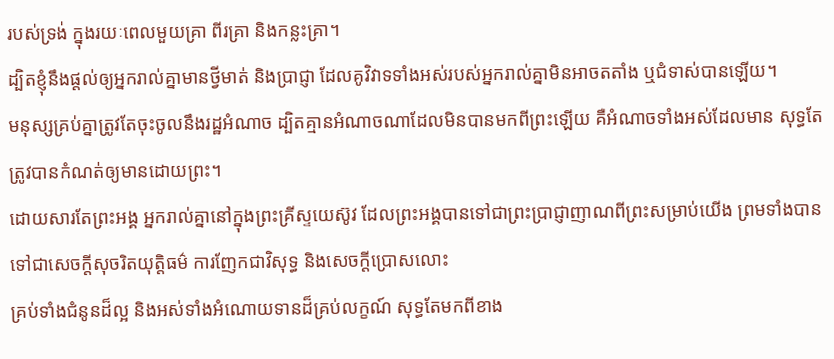របស់ទ្រង់ ក្នុងរយៈពេលមួយគ្រា ពីរគ្រា និងកន្លះគ្រា។
ដ្បិតខ្ញុំនឹងផ្ដល់ឲ្យអ្នករាល់គ្នាមានថ្វីមាត់ និងប្រាជ្ញា ដែលគូវិវាទទាំងអស់របស់អ្នករាល់គ្នាមិនអាចតតាំង ឬជំទាស់បានឡើយ។
មនុស្សគ្រប់គ្នាត្រូវតែចុះចូលនឹងរដ្ឋអំណាច ដ្បិតគ្មានអំណាចណាដែលមិនបានមកពីព្រះឡើយ គឺអំណាចទាំងអស់ដែលមាន សុទ្ធតែត្រូវបានកំណត់ឲ្យមានដោយព្រះ។
ដោយសារតែព្រះអង្គ អ្នករាល់គ្នានៅក្នុងព្រះគ្រីស្ទយេស៊ូវ ដែលព្រះអង្គបានទៅជាព្រះប្រាជ្ញាញាណពីព្រះសម្រាប់យើង ព្រមទាំងបានទៅជាសេចក្ដីសុចរិតយុត្តិធម៌ ការញែកជាវិសុទ្ធ និងសេចក្ដីប្រោសលោះ
គ្រប់ទាំងជំនូនដ៏ល្អ និងអស់ទាំងអំណោយទានដ៏គ្រប់លក្ខណ៍ សុទ្ធតែមកពីខាង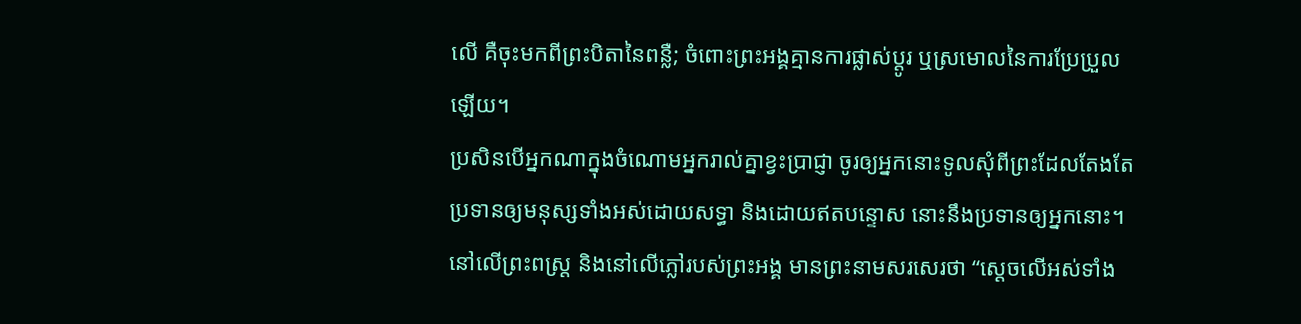លើ គឺចុះមកពីព្រះបិតានៃពន្លឺ; ចំពោះព្រះអង្គគ្មានការផ្លាស់ប្ដូរ ឬស្រមោលនៃការប្រែប្រួលឡើយ។
ប្រសិនបើអ្នកណាក្នុងចំណោមអ្នករាល់គ្នាខ្វះប្រាជ្ញា ចូរឲ្យអ្នកនោះទូលសុំពីព្រះដែលតែងតែប្រទានឲ្យមនុស្សទាំងអស់ដោយសទ្ធា និងដោយឥតបន្ទោស នោះនឹងប្រទានឲ្យអ្នកនោះ។
នៅលើព្រះពស្ត្រ និងនៅលើភ្លៅរបស់ព្រះអង្គ មានព្រះនាមសរសេរថា “ស្ដេចលើអស់ទាំង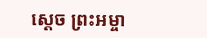ស្ដេច ព្រះអម្ចា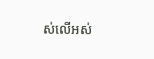ស់លើអស់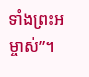ទាំងព្រះអម្ចាស់”។